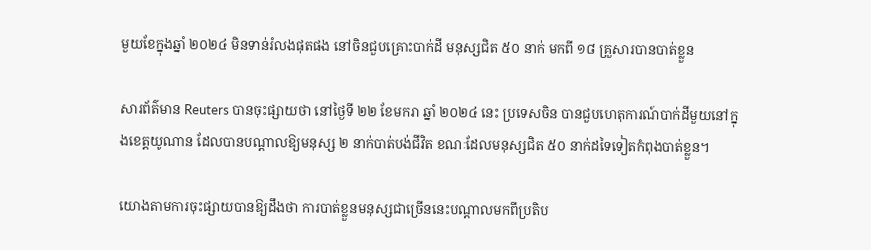មួយខែក្នុងឆ្នាំ ២០២៤ មិនទាន់រំលងផុតផង នៅចិនជួបគ្រោះបាក់ដី មនុស្សជិត ៥០ នាក់ មកពី ១៨ គ្រួសារបានបាត់ខ្លួន

សារព័ត៌មាន Reuters បានចុះផ្សាយថា នៅថ្ងៃទី ២២ ខែមករា ឆ្នាំ ២០២៤ នេះ ប្រទេសចិន បានជួបហេតុការណ៍បាក់ដីមួយនៅក្នុងខេត្តយូណាន ដែលបានបណ្ដាលឱ្យមនុស្ស ២ នាក់បាត់បង់ជីវិត ខណៈដែលមនុស្សជិត ៥០ នាក់ដទៃទៀតកំពុងបាត់ខ្លួន។

យោងតាមការចុះផ្សាយបានឱ្យដឹងថា ការបាត់ខ្លួនមនុស្សជាច្រើននេះបណ្ដាលមកពីប្រតិប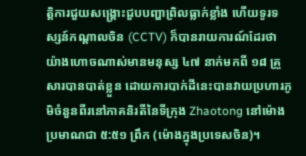ត្តិការជួយសង្គ្រោះជួបបញ្ហាព្រិលធ្លាក់ខ្លាំង ហើយទូរទស្សន៍កណ្តាលចិន (CCTV) ក៏បានរាយការណ៍ដែរថា យ៉ាងហោចណាស់មានមនុស្ស ៤៧ នាក់មកពី ១៨ គ្រួសារបានបាត់ខ្លួន ដោយការបាក់ដីនេះបានវាយប្រហារភូមិចំនួនពីរនៅភាគនិរតីនៃទីក្រុង Zhaotong នៅម៉ោងប្រមាណជា ៥:៥១ ព្រឹក (ម៉ោងក្នុងប្រទេសចិន)។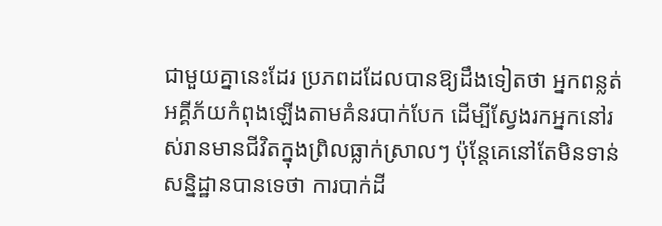ជាមួយគ្នានេះដែរ ប្រភពដដែលបានឱ្យដឹងទៀតថា អ្នកពន្លត់អគ្គីភ័យកំពុងឡើងតាមគំនរបាក់បែក ដើម្បីស្វែងរកអ្នកនៅរស់រានមានជីវិតក្នុងព្រិលធ្លាក់ស្រាលៗ ប៉ុន្តែគេនៅតែមិនទាន់សន្និដ្ឋានបានទេថា ការបាក់ដី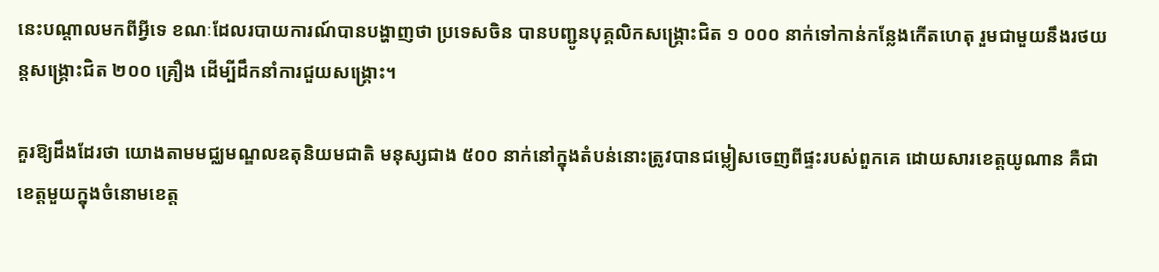នេះបណ្ដាលមកពីអ្វីទេ ខណៈដែលរបាយការណ៍បានបង្ហាញថា ប្រទេសចិន បានបញ្ជូនបុគ្គលិកសង្គ្រោះជិត ១ ០០០ នាក់ទៅកាន់កន្លែងកើតហេតុ រួមជាមួយនឹងរថយន្តសង្គ្រោះជិត ២០០ គ្រឿង ដើម្បីដឹកនាំការជួយសង្រ្គោះ។

គួរឱ្យដឹងដែរថា យោងតាមមជ្ឈមណ្ឌលឧតុនិយមជាតិ មនុស្សជាង ៥០០ នាក់នៅក្នុងតំបន់នោះត្រូវបានជម្លៀសចេញពីផ្ទះរបស់ពួកគេ ដោយសារខេត្តយូណាន គឺជាខេត្តមួយក្នុងចំនោមខេត្ត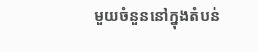មួយចំនួននៅក្នុងតំបន់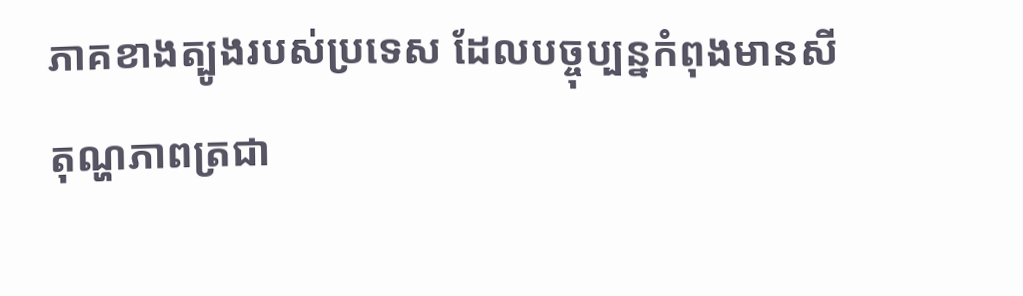ភាគខាងត្បូងរបស់ប្រទេស ដែលបច្ចុប្បន្នកំពុងមានសីតុណ្ហភាពត្រជា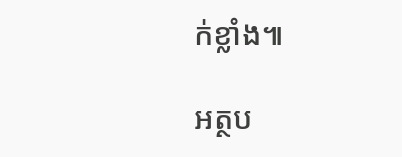ក់ខ្លាំង៕

អត្ថប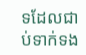ទដែលជាប់ទាក់ទង